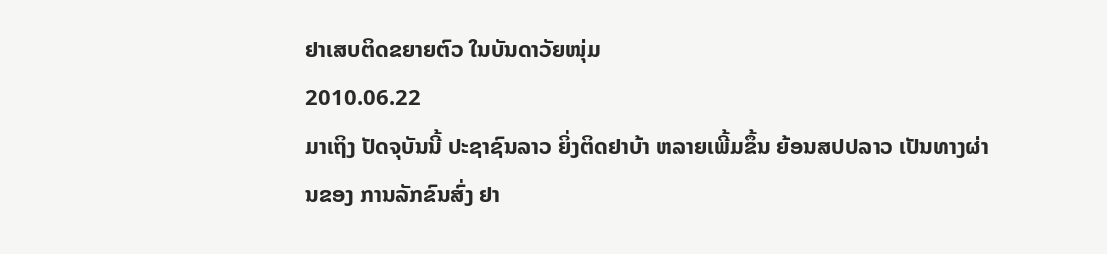ຢາເສບຕິດຂຍາຍຕົວ ໃນບັນດາວັຍໜຸ່ມ
2010.06.22
ມາເຖິງ ປັດຈຸບັນນີ້ ປະຊາຊົນລາວ ຍິ່ງຕິດຢາບ້າ ຫລາຍເພີ້ມຂຶ້ນ ຍ້ອນສປປລາວ ເປັນທາງຜ່ານຂອງ ການລັກຂົນສົ່ງ ຢາ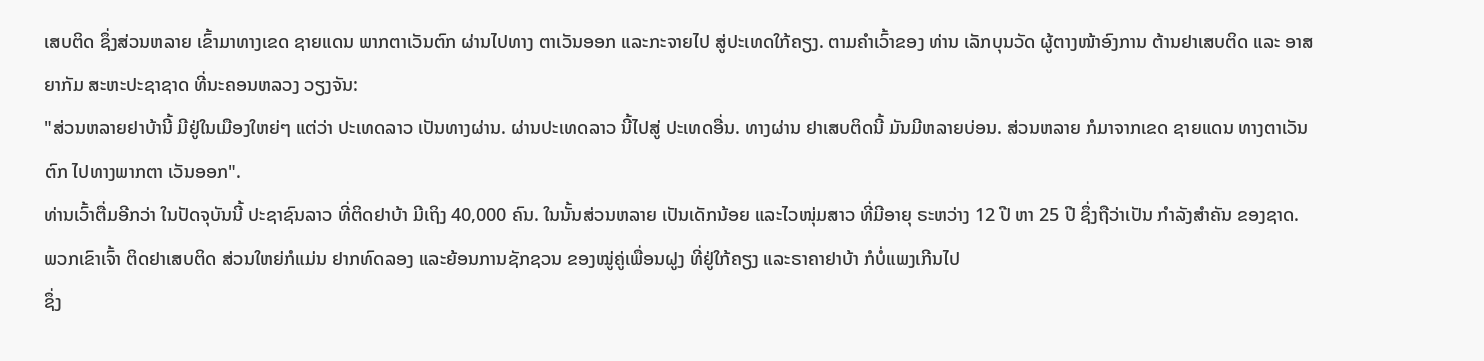ເສບຕິດ ຊຶ່ງສ່ວນຫລາຍ ເຂົ້າມາທາງເຂດ ຊາຍແດນ ພາກຕາເວັນຕົກ ຜ່ານໄປທາງ ຕາເວັນອອກ ແລະກະຈາຍໄປ ສູ່ປະເທດໃກ້ຄຽງ. ຕາມຄຳເວົ້າຂອງ ທ່ານ ເລັກບຸນວັດ ຜູ້ຕາງໜ້າອົງການ ຕ້ານຢາເສບຕິດ ແລະ ອາສຍາກັມ ສະຫະປະຊາຊາດ ທີ່ນະຄອນຫລວງ ວຽງຈັນ:
"ສ່ວນຫລາຍຢາບ້ານີ້ ມີຢູ່ໃນເມືອງໃຫຍ່ໆ ແຕ່ວ່າ ປະເທດລາວ ເປັນທາງຜ່ານ. ຜ່ານປະເທດລາວ ນີ້ໄປສູ່ ປະເທດອື່ນ. ທາງຜ່ານ ຢາເສບຕິດນີ້ ມັນມີຫລາຍບ່ອນ. ສ່ວນຫລາຍ ກໍມາຈາກເຂດ ຊາຍແດນ ທາງຕາເວັນຕົກ ໄປທາງພາກຕາ ເວັນອອກ".
ທ່ານເວົ້າຕື່ມອີກວ່າ ໃນປັດຈຸບັນນີ້ ປະຊາຊົນລາວ ທີ່ຕິດຢາບ້າ ມີເຖິງ 40,000 ຄົນ. ໃນນັ້ນສ່ວນຫລາຍ ເປັນເດັກນ້ອຍ ແລະໄວໜຸ່ມສາວ ທີ່ມີອາຍຸ ຣະຫວ່າງ 12 ປີ ຫາ 25 ປີ ຊຶ່ງຖືວ່າເປັນ ກຳລັງສຳຄັນ ຂອງຊາດ.
ພວກເຂົາເຈົ້າ ຕິດຢາເສບຕິດ ສ່ວນໃຫຍ່ກໍແມ່ນ ຢາກທົດລອງ ແລະຍ້ອນການຊັກຊວນ ຂອງໝູ່ຄູ່ເພື່ອນຝູງ ທີ່ຢູ່ໃກ້ຄຽງ ແລະຣາຄາຢາບ້າ ກໍບໍ່ແພງເກີນໄປ
ຊຶ່ງ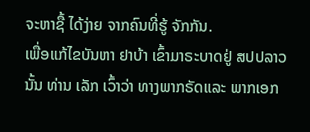ຈະຫາຊື້ ໄດ້ງ່າຍ ຈາກຄົນທີ່ຮູ້ ຈັກກັນ.
ເພື່ອແກ້ໄຂບັນຫາ ຢາບ້າ ເຂົ້າມາຣະບາດຢູ່ ສປປລາວ ນັ້ນ ທ່ານ ເລັກ ເວົ້າວ່າ ທາງພາກຣັດແລະ ພາກເອກ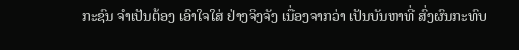ກະຊົນ ຈຳເປັນຕ້ອງ ເອົາໃຈໃສ່ ຢ່າງຈິງຈັງ ເນື່ອງຈາກວ່າ ເປັນບັນຫາທີ່ ສົ່ງຜົນກະທົບ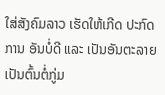ໃສ່ສັງຄົມລາວ ເຮັດໃຫ້ເກີດ ປະກົດການ ອັນບໍ່ດີ ແລະ ເປັນອັນຕະລາຍ ເປັນຕົ້ນຕໍ່ກູ່ມ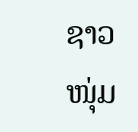ຊາວໜຸ່ມ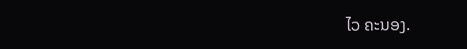ໄວ ຄະນອງ.